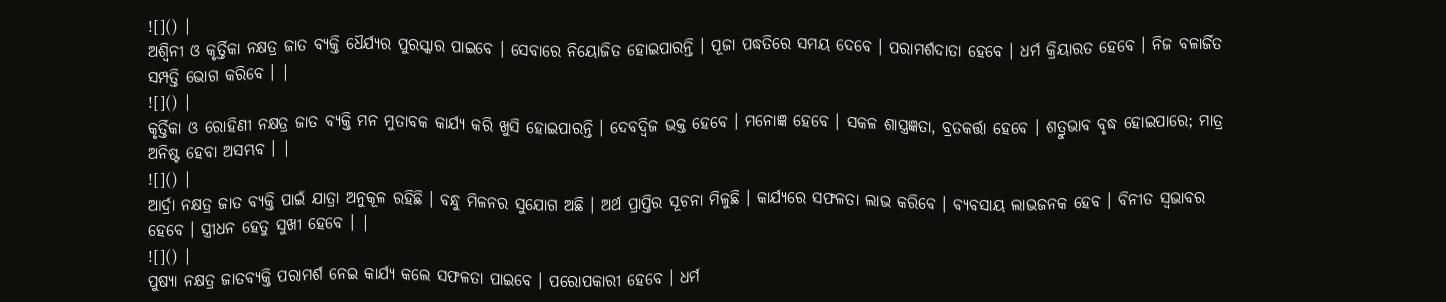![]() |
ଅଶ୍ୱିନୀ ଓ କୃର୍ତ୍ତିକା ନକ୍ଷତ୍ର ଜାତ ବ୍ୟକ୍ତି ଧୈର୍ଯ୍ୟର ପୁରସ୍କାର ପାଇବେ । ସେବାରେ ନିୟୋଜିତ ହୋଇପାରନ୍ତି । ପୂଜା ପଦ୍ଧତିରେ ସମୟ ଦେବେ । ପରାମର୍ଶଦାତା ହେବେ । ଧର୍ମ କ୍ରିୟାରତ ହେବେ । ନିଜ ବଳାର୍ଜିତ ସମ୍ପତ୍ତି ଭୋଗ କରିବେ । |
![]() |
କୃର୍ତ୍ତିକା ଓ ରୋହିଣୀ ନକ୍ଷତ୍ର ଜାତ ବ୍ୟକ୍ତି ମନ ମୁତାବକ କାର୍ଯ୍ୟ କରି ଖୁସି ହୋଇପାରନ୍ତି । ଦେବଦ୍ୱିଜ ଭକ୍ତ ହେବେ । ମନୋଜ୍ଞ ହେବେ । ସକଳ ଶାସ୍ତ୍ରଜ୍ଞତା, ବ୍ରତକର୍ତ୍ତା ହେବେ । ଶତ୍ରୁଭାବ ବୃଦ୍ଧ ହୋଇପାରେ; ମାତ୍ର ଅନିଷ୍ଟ ହେବା ଅସମ୍ଭବ । |
![]() |
ଆର୍ଦ୍ରା ନକ୍ଷତ୍ର ଜାତ ବ୍ୟକ୍ତି ପାଇଁ ଯାତ୍ରା ଅନୁକୂଳ ରହିଛି । ବନ୍ଧୁ ମିଳନର ସୁଯୋଗ ଅଛି । ଅର୍ଥ ପ୍ରାପ୍ତିର ସୂଚନା ମିଳୁଛି । କାର୍ଯ୍ୟରେ ସଫଳତା ଲାଭ କରିବେ । ବ୍ୟବସାୟ ଲାଭଜନକ ହେବ । ବିନୀତ ସ୍ୱଭାବର ହେବେ । ସ୍ତ୍ରୀଧନ ହେତୁ ସୁଖୀ ହେବେ । |
![]() |
ପୁଷ୍ୟା ନକ୍ଷତ୍ର ଜାତବ୍ୟକ୍ତି ପରାମର୍ଶ ନେଇ କାର୍ଯ୍ୟ କଲେ ସଫଳତା ପାଇବେ । ପରୋପକାରୀ ହେବେ । ଧର୍ମ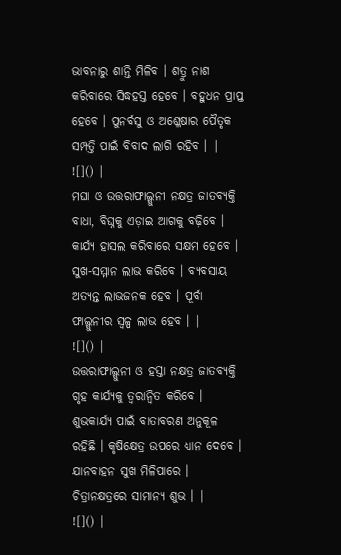ଭାବନାରୁ ଶାନ୍ତି ମିଳିବ । ଶତ୍ରୁ ନାଶ କରିବାରେ ସିଦ୍ଧହସ୍ତ ହେବେ । ବହୁଧନ ପ୍ରାପ୍ତ ହେବେ । ପୁନର୍ବସୁ ଓ ଅଶ୍ଳେଷାର ପୈତୃକ ସମ୍ପତ୍ତି ପାଇଁ ବିବାଦ ଲାଗି ରହିବ । |
![]() |
ମଘା ଓ ଉତ୍ତରାଫାଲ୍ଗୁନୀ ନକ୍ଷତ୍ର ଜାତବ୍ୟକ୍ତି ବାଧା, ବିଘ୍ନକୁ ଏଡ଼ାଇ ଆଗକୁ ବଢ଼ିବେ । କାର୍ଯ୍ୟ ହାସଲ କରିବାରେ ସକ୍ଷମ ହେବେ । ସୁଖ-ସମ୍ମାନ ଲାଭ କରିବେ । ବ୍ୟବସାୟ ଅତ୍ୟନ୍ତ ଲାଭଜନକ ହେବ । ପୂର୍ବା ଫାଲ୍ଗୁନୀର ସ୍ୱଳ୍ପ ଲାଭ ହେବ । |
![]() |
ଉତ୍ତରାଫାଲ୍ଗୁନୀ ଓ ହସ୍ତା ନକ୍ଷତ୍ର ଜାତବ୍ୟକ୍ତି ଗୃହ କାର୍ଯ୍ୟକୁ ତ୍ୱରାନ୍ୱିତ କରିବେ । ଶୁଭକାର୍ଯ୍ୟ ପାଇଁ ବାତାବରଣ ଅନୁକୂଳ ରହିଛି । କୃଷିକ୍ଷେତ୍ର ଉପରେ ଧ୍ୟାନ ଦେବେ । ଯାନବାହନ ସୁଖ ମିଳିପାରେ । ଚିତ୍ରାନକ୍ଷତ୍ରରେ ସାମାନ୍ୟ ଶୁଭ । |
![]() |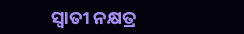ସ୍ୱାତୀ ନକ୍ଷତ୍ର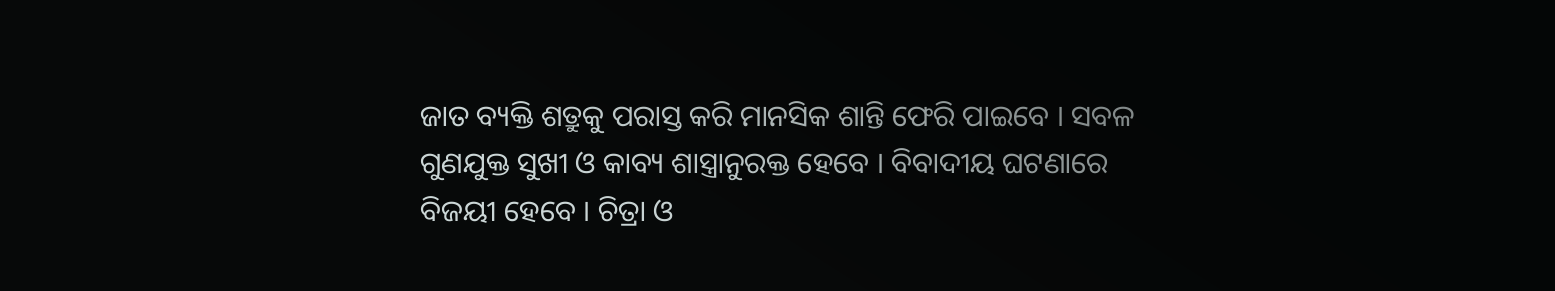ଜାତ ବ୍ୟକ୍ତି ଶତ୍ରୁକୁ ପରାସ୍ତ କରି ମାନସିକ ଶାନ୍ତି ଫେରି ପାଇବେ । ସବଳ ଗୁଣଯୁକ୍ତ ସୁଖୀ ଓ କାବ୍ୟ ଶାସ୍ତ୍ରାନୁରକ୍ତ ହେବେ । ବିବାଦୀୟ ଘଟଣାରେ ବିଜୟୀ ହେବେ । ଚିତ୍ରା ଓ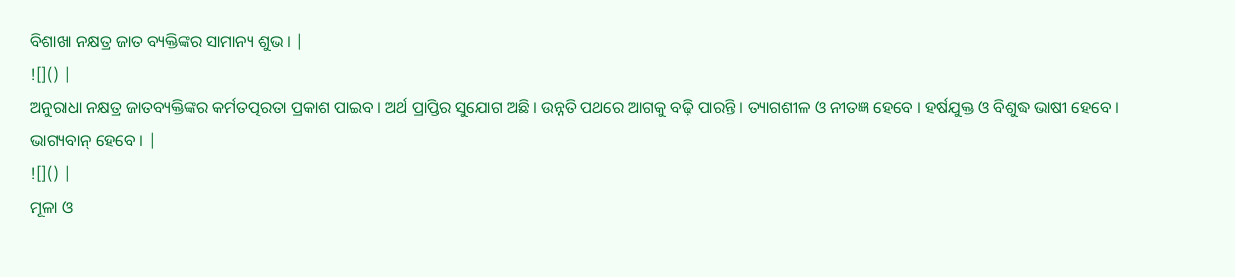ବିଶାଖା ନକ୍ଷତ୍ର ଜାତ ବ୍ୟକ୍ତିଙ୍କର ସାମାନ୍ୟ ଶୁଭ । |
![]() |
ଅନୁରାଧା ନକ୍ଷତ୍ର ଜାତବ୍ୟକ୍ତିଙ୍କର କର୍ମତତ୍ପରତା ପ୍ରକାଶ ପାଇବ । ଅର୍ଥ ପ୍ରାପ୍ତିର ସୁଯୋଗ ଅଛି । ଉନ୍ନତି ପଥରେ ଆଗକୁ ବଢ଼ି ପାରନ୍ତି । ତ୍ୟାଗଶୀଳ ଓ ନୀତଜ୍ଞ ହେବେ । ହର୍ଷଯୁକ୍ତ ଓ ବିଶୁଦ୍ଧ ଭାଷୀ ହେବେ । ଭାଗ୍ୟବାନ୍ ହେବେ । |
![]() |
ମୂଳା ଓ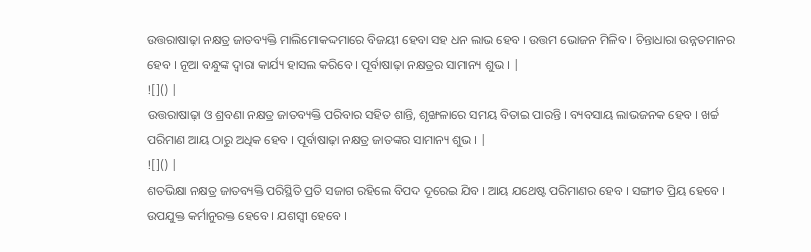ଉତ୍ତରାଷାଢ଼ା ନକ୍ଷତ୍ର ଜାତବ୍ୟକ୍ତି ମାଲିମୋକଦ୍ଦମାରେ ବିଜୟୀ ହେବା ସହ ଧନ ଲାଭ ହେବ । ଉତ୍ତମ ଭୋଜନ ମିଳିବ । ଚିନ୍ତାଧାରା ଉନ୍ନତମାନର ହେବ । ନୂଆ ବନ୍ଧୁଙ୍କ ଦ୍ୱାରା କାର୍ଯ୍ୟ ହାସଲ କରିବେ । ପୂର୍ବାଷାଢ଼ା ନକ୍ଷତ୍ରର ସାମାନ୍ୟ ଶୁଭ । |
![]() |
ଉତ୍ତରାଷାଢ଼ା ଓ ଶ୍ରବଣା ନକ୍ଷତ୍ର ଜାତବ୍ୟକ୍ତି ପରିବାର ସହିତ ଶାନ୍ତି, ଶୃଙ୍ଖଳାରେ ସମୟ ବିତାଇ ପାରନ୍ତି । ବ୍ୟବସାୟ ଲାଭଜନକ ହେବ । ଖର୍ଚ୍ଚ ପରିମାଣ ଆୟ ଠାରୁ ଅଧିକ ହେବ । ପୂର୍ବାଷାଢ଼ା ନକ୍ଷତ୍ର ଜାତଙ୍କର ସାମାନ୍ୟ ଶୁଭ । |
![]() |
ଶତଭିକ୍ଷା ନକ୍ଷତ୍ର ଜାତବ୍ୟକ୍ତି ପରିସ୍ଥିତି ପ୍ରତି ସଜାଗ ରହିଲେ ବିପଦ ଦୂରେଇ ଯିବ । ଆୟ ଯଥେଷ୍ଟ ପରିମାଣର ହେବ । ସଙ୍ଗୀତ ପ୍ରିୟ ହେବେ । ଉପଯୁକ୍ତ କର୍ମାନୁରକ୍ତ ହେବେ । ଯଶସ୍ୱୀ ହେବେ ।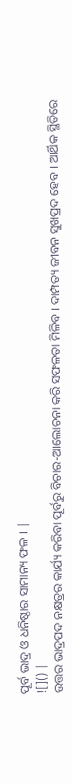ପୂର୍ବ ଭାଦ୍ର ଓ ଧନିଷ୍ଠାର ସାମାନ୍ୟ ଫଳ । |
![]() |
ଉତ୍ତର ଭାଦ୍ରପଦ ନକ୍ଷତ୍ରର କାର୍ଯ୍ୟ କରିବା ପୂର୍ବରୁ ବିଚାର-ଆଲୋଚନା କରି ସଫଳତା ମିଳିବ । ଦାମ୍ପତ୍ୟ ଜୀବନ ସୁଖପ୍ରଦ ହେବ । ଆର୍ଥିକ ସ୍ଥିତିରେ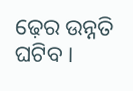ଢ଼େର ଉନ୍ନତି ଘଟିବ ।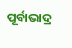ପୂର୍ବାଭାଦ୍ର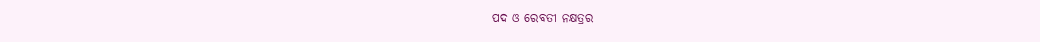ପଦ ଓ ରେବତୀ ନକ୍ଷତ୍ରର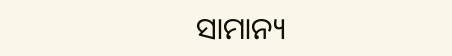ସାମାନ୍ୟ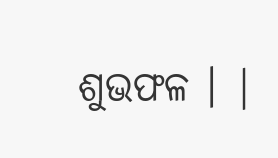ଶୁଭଫଳ । |